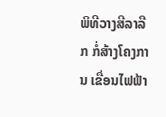ພິທີວາງສີລາລືກ ກໍ່ສ້າງໂຄງການ ເຂື່ອນໄຟຟ້າ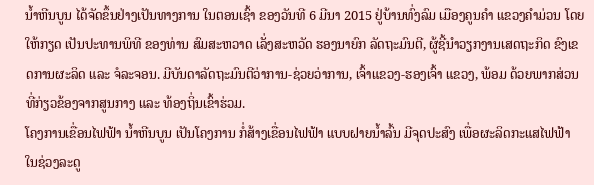ນ້ຳຫີນບູນ ໄດ້ຈັດຂຶ້ນຢ່າງເປັນທາງການ ໃນຕອນເຊົ້າ ຂອງວັນທີ 6 ມີນາ 2015 ຢູ່ບ້ານທົ່ງລົມ ເມືອງຄູນຄຳ ແຂວງຄຳມ່ວນ ໂດຍໃຫ້ກຽດ ເປັນປະທານພິທີ ຂອງທ່ານ ສົມສະຫວາດ ເລັ່ງສະຫວັດ ຮອງນາຍົກ ລັດຖະມົນຕີ, ຜູ້ຊີ້ນຳວຽກງານເສດຖະກິດ ຂົງເຂດການຜະລິດ ແລະ ຈໍລະຈອນ. ມີບັນດາລັດຖະມົນຕີວ່າການ-ຊ່ວຍວ່າການ, ເຈົ້າແຂວງ-ຮອງເຈົ້າ ແຂວງ, ພ້ອມ ດ້ວຍພາກສ່ວນທີ່ກ່ຽວຂ້ອງຈາກສູນກາງ ແລະ ທ້ອງຖິ່ນເຂົ້າຮ່ວມ.
ໂຄງການເຂື່ອນໄຟຟ້າ ນ້ຳຫີນບູນ ເປັນໂຄງການ ກໍ່ສ້າງເຂື່ອນໄຟຟ້າ ແບບຝາຍນ້ຳລົ້ນ ມີຈຸດປະສົງ ເພື່ອຜະລິດກະແສໄຟຟ້າ ໃນຊ່ວງລະດູ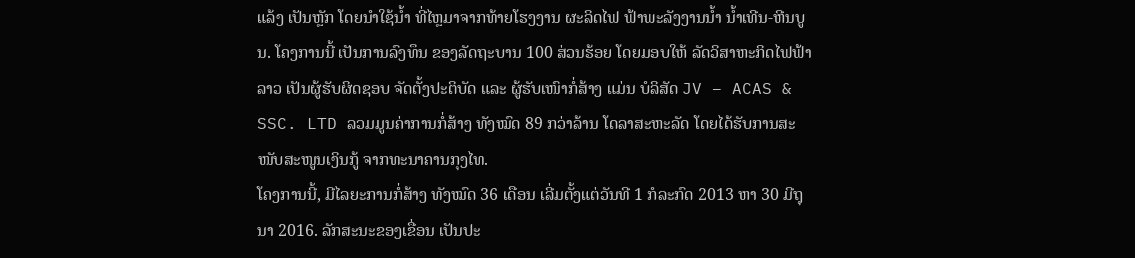ແລ້ງ ເປັນຫຼັກ ໂດຍນຳໃຊ້ນ້ຳ ທີ່ໄຫຼມາຈາກທ້າຍໂຮງງານ ຜະລິດໄຟ ຟ້າພະລັງງານນ້ຳ ນ້ຳເທີນ-ຫີນບູນ. ໂຄງການນີ້ ເປັນການລົງທຶນ ຂອງລັດຖະບານ 100 ສ່ວນຮ້ອຍ ໂດຍມອບໃຫ້ ລັດວິສາຫະກິດໄຟຟ້າລາວ ເປັນຜູ້ຮັບຜິດຊອບ ຈັດຕັ້ງປະຕິບັດ ແລະ ຜູ້ຮັບເໜົາກໍ່ສ້າງ ແມ່ນ ບໍລິສັດ JV – ACAS & SSC. LTD ລວມມູນຄ່າການກໍ່ສ້າງ ທັງໝົດ 89 ກວ່າລ້ານ ໂດລາສະຫະລັດ ໂດຍໄດ້ຮັບການສະໜັບສະໜູນເງິນກູ້ ຈາກທະນາຄານກຸງໄທ.
ໂຄງການນີ້, ມີໄລຍະການກໍ່ສ້າງ ທັງໝົດ 36 ເດືອນ ເລີ່ມຕັ້ງແຕ່ວັນທີ 1 ກໍລະກົດ 2013 ຫາ 30 ມີຖຸນາ 2016. ລັກສະນະຂອງເຂື່ອນ ເປັນປະ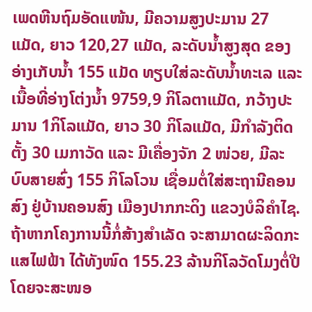ເພດຫີນຖົມອັດແໜ້ນ, ມີຄວາມສູງປະມານ 27 ແມັດ, ຍາວ 120,27 ແມັດ, ລະດັບນ້ຳສູງສຸດ ຂອງອ່າງເກັບນ້ຳ 155 ແມັດ ທຽບໃສ່ລະດັບນ້ຳທະເລ ແລະ ເນື້ອທີ່ອ່າງໂຕ່ງນ້ຳ 9759,9 ກິໂລຕາແມັດ, ກວ້າງປະມານ 1ກິໂລແມັດ, ຍາວ 30 ກິໂລແມັດ, ມີກຳລັງຕິດຕັ້ງ 30 ເມກາວັດ ແລະ ມີເຄື່ອງຈັກ 2 ໜ່ວຍ, ມີລະບົບສາຍສົ່ງ 155 ກິໂລໂວນ ເຊື່ອມຕໍ່ໃສ່ສະຖານີຄອນສົງ ຢູ່ບ້ານຄອນສົງ ເມືອງປາກກະດິງ ແຂວງບໍລິຄຳໄຊ.
ຖ້າຫາກໂຄງການນີ້ກໍ່ສ້າງສຳເລັດ ຈະສາມາດຜະລິດກະແສໄຟຟ້າ ໄດ້ທັງໜົດ 155.23 ລ້ານກິໂລວັດໂມງຕໍ່ປີ ໂດຍຈະສະໜອ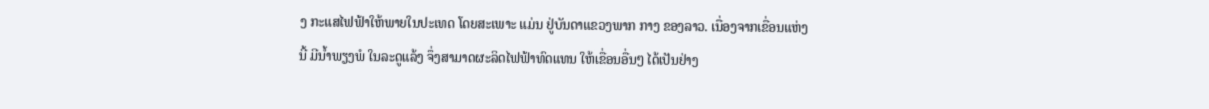ງ ກະແສໄຟຟ້າໃຫ້ພາຍໃນປະເທດ ໂດຍສະເພາະ ແມ່ນ ຢູ່ບັນດາແຂວງພາກ ກາງ ຂອງລາວ. ເນື່ອງຈາກເຂື່ອນແຫ່ງນີ້ ມີນໍ້າພຽງພໍ ໃນລະດູແລ້ງ ຈຶ່ງສາມາດຜະລິດໄຟຟ້າທົດແທນ ໃຫ້ເຂື່ອນອື່ນໆ ໄດ້ເປັນຢ່າງ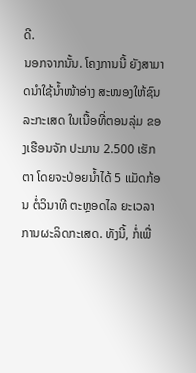ດີ.
ນອກຈາກນັ້ນ. ໂຄງການນີ້ ຍັງສາມາດນຳໃຊ້ນ້ຳໜ້າອ່າງ ສະໜອງໃຫ້ຊົນລະກະເສດ ໃນເນື້ອທີ່ຕອນລຸ່ມ ຂອງເຮືອນຈັກ ປະມານ 2.500 ເຮັກຕາ ໂດຍຈະປ່ອຍນ້ຳໄດ້ 5 ແມັດກ້ອນ ຕໍ່ວິນາທີ ຕະຫຼອດໄລ ຍະເວລາການຜະລິດກະເສດ. ທັງນີ້, ກໍ່ເພື່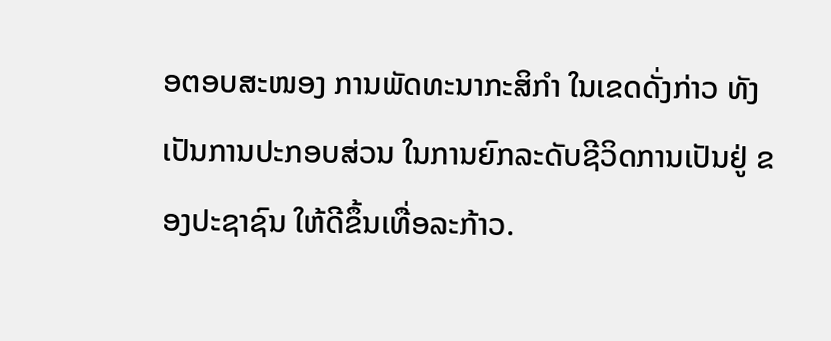ອຕອບສະໜອງ ການພັດທະນາກະສິກຳ ໃນເຂດດັ່ງກ່າວ ທັງເປັນການປະກອບສ່ວນ ໃນການຍົກລະດັບຊີວິດການເປັນຢູ່ ຂອງປະຊາຊົນ ໃຫ້ດີຂຶ້ນເທື່ອລະກ້າວ.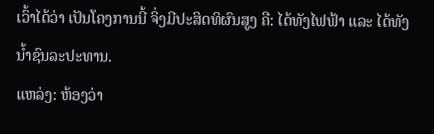ເວົ້າໄດ້ວ່າ ເປັນໂຄງການນີ້ ຈິ່ງມີປະສິດທິຜົນສູງ ຄື: ໄດ້ທັງໄຟຟ້າ ແລະ ໄດ້ທັງນໍ້າຊົນລະປະທານ.
ແຫລ່ງ: ຫ້ອງວ່າ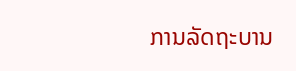ການລັດຖະບານ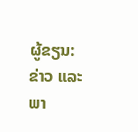ຜູ້ຂຽນ: ຂ່າວ ແລະ ພາ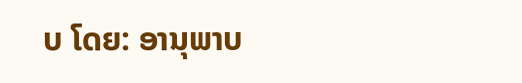ບ ໂດຍ: ອານຸພາບ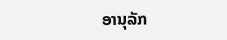ອານຸລັກ